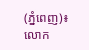(ភ្នំពេញ)៖ លោក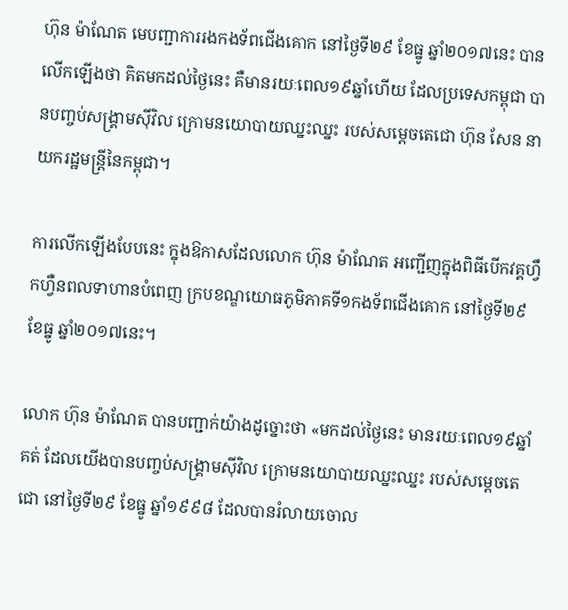ហ៊ុន ម៉ាណែត មេបញ្ជាការរងកងទ័ពជើងគោក នៅថ្ងៃទី២៩ ខែធ្នូ ឆ្នាំ២០១៧នេះ បានលើកឡើងថា គិតមកដល់ថ្ងៃនេះ គឺមានរយៈពេល១៩ឆ្នាំហើយ ដែលប្រទេសកម្ពុជា បានបញ្ចប់សង្គ្រាមស៊ីវិល ក្រោមនយោបាយឈ្នះឈ្នះ របស់សម្តេចតេជោ ហ៊ុន សែន នាយករដ្ឋមន្ដ្រីនៃកម្ពុជា។

ការលើកឡើងបែបនេះ ក្នុងឱកាសដែលលោក ហ៊ុន ម៉ាណែត អញ្ជើញក្នុងពិធីបើកវគ្គហ្វឹកហ្វឺនពលទាហានបំពេញ ក្របខណ្ឌយោធភូមិភាគទី១កងទ័ពជើងគោក នៅថ្ងៃទី២៩ ខែធ្នូ ឆ្នាំ២០១៧នេះ។

លោក ហ៊ុន ម៉ាណែត បានបញ្ជាក់យ៉ាងដូច្នោះថា «មកដល់ថ្ងៃនេះ មានរយៈពេល១៩ឆ្នាំគត់ ដែលយើងបានបញ្ចប់សង្គ្រាមស៊ីវិល ក្រោមនយោបាយឈ្នះឈ្នះ របស់សម្តេចតេជោ នៅថ្ងៃទី២៩ ខែធ្នូ ឆ្នាំ១៩៩៨ ដែលបានរំលាយចោល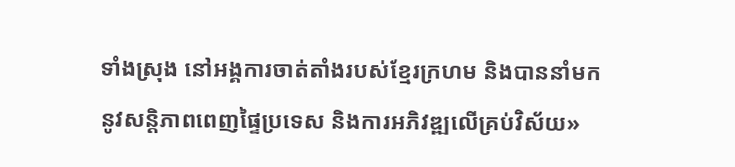ទាំងស្រុង នៅអង្គការចាត់តាំងរបស់ខ្មែរក្រហម និងបាននាំមកនូវសន្តិភាពពេញផ្ទៃប្រទេស និងការអភិវឌ្ឍលើគ្រប់វិស័យ»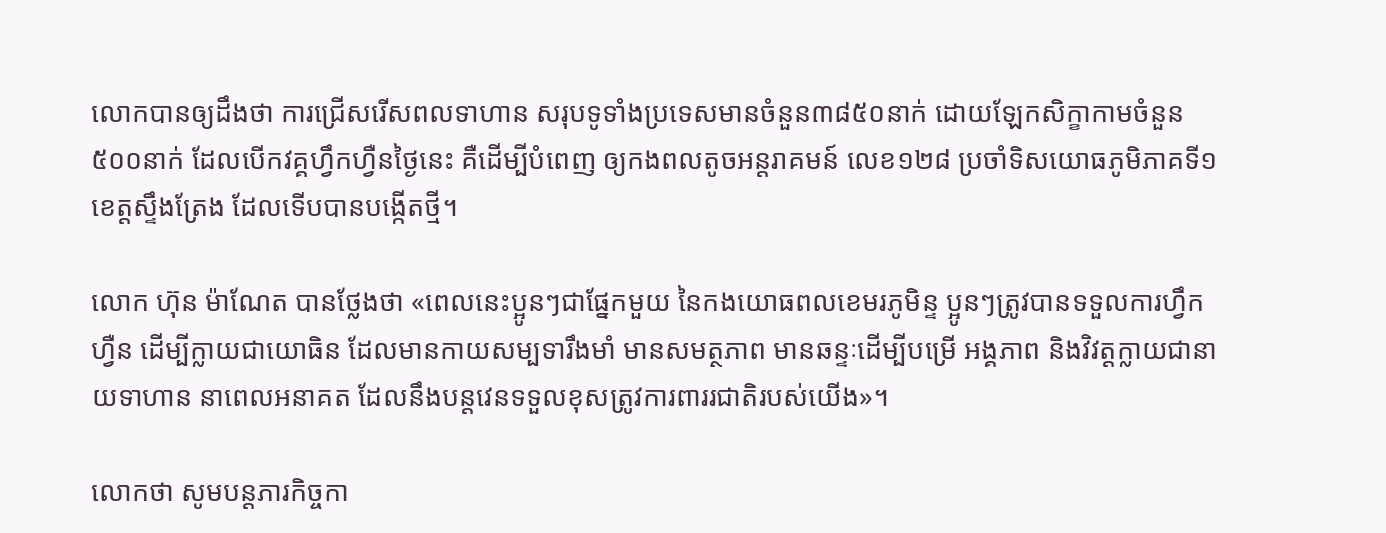លោកបានឲ្យដឹងថា ការជ្រើសរើសពលទាហាន សរុបទូទាំងប្រទេសមានចំនួន៣៨៥០នាក់ ដោយឡែកសិក្ខាកាមចំនួន៥០០នាក់ ដែលបើកវគ្គហ្វឹកហ្វឺនថ្ងៃនេះ គឺដើម្បីបំពេញ ឲ្យកងពលតូចអន្តរាគមន៍ លេខ១២៨ ប្រចាំទិសយោធភូមិភាគទី១ ខេត្តស្ទឹងត្រែង ដែលទើបបានបង្កើតថ្មី។

លោក ហ៊ុន ម៉ាណែត បានថ្លែងថា «ពេលនេះប្អូនៗជាផ្នែកមួយ នៃកងយោធពលខេមរភូមិន្ទ ប្អូនៗត្រូវបានទទួលការហ្វឹកហ្វឺន ដើម្បីក្លាយជាយោធិន ដែលមានកាយសម្បទារឹងមាំ មានសមត្ថភាព មានឆន្ទៈដើម្បីបម្រើ អង្គភាព និងវិវត្តក្លាយជានាយទាហាន នាពេលអនាគត ដែលនឹងបន្តវេនទទួលខុសត្រូវការពាររជាតិរបស់យើង»។

លោកថា សូមបន្តភារកិច្ចកា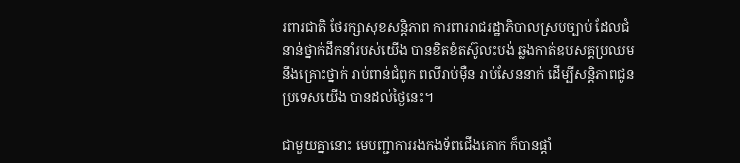រពារជាតិ ថែរក្សាសុខសន្តិភាព ការពាររាជរដ្ឋាភិបាលស្របច្បាប់ ដែលជំនាន់ថ្នាក់ដឹកនាំរបស់យើង បានខិតខំតស៊ូលះបង់ ឆ្លងកាត់ឧបសគ្គប្រឈម នឹងគ្រោះថ្នាក់ រាប់ពាន់ជំពូក ពលីរាប់ម៉ឺន រាប់សែននាក់ ដើម្បីសន្តិភាពជូនប្រទេសយើង បានដល់ថ្ងៃនេះ។

ជាមួយគ្នានោះ មេបញ្ជាការរងកងទ័ពជើងគោក ក៏បានផ្តាំ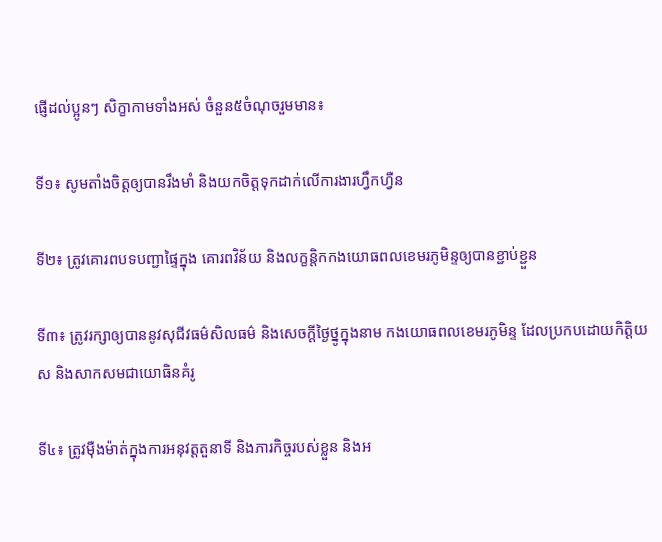ផ្ញើដល់ប្អូនៗ សិក្ខាកាមទាំងអស់ ចំនួន៥ចំណុចរួមមាន៖

ទី១៖ សូមតាំងចិត្តឲ្យបានរឹងមាំ និងយកចិត្តទុកដាក់លើការងារហ្វឹកហ្វឺន

ទី២៖ ត្រូវគោរពបទបញ្ជាផ្ទៃក្នុង គោរពវិន័យ និងលក្ខន្តិកកងយោធពលខេមរភូមិន្ទឲ្យបានខ្ជាប់ខ្ជួន

ទី៣៖ ត្រូវរក្សាឲ្យបាននូវសុជីវធម៌សិលធម៌ និងសេចក្តីថ្ងៃថ្នូក្នុងនាម កងយោធពលខេមរភូមិន្ទ ដែលប្រកបដោយកិត្តិយស និងសាកសមជាយោធិនគំរូ

ទី៤៖ ត្រូវម៉ឺងម៉ាត់ក្នុងការអនុវត្តតួនាទី និងភារកិច្ចរបស់ខ្លួន និងអ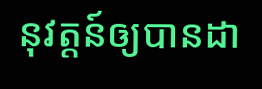នុវត្តន៍ឲ្យបានដា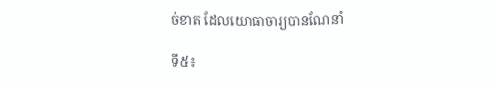ច់ខាត ដែលយោធាចារ្យបានណែនាំ

ទី៥៖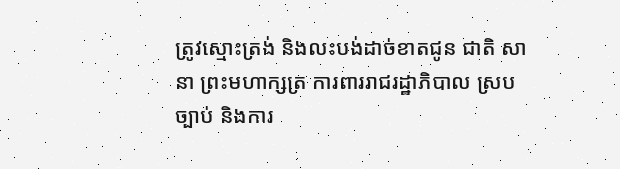ត្រូវស្មោះត្រង់ និងលះបង់ដាច់ខាតជូន ជាតិ សានា ព្រះមហាក្សត្រ ការពាររាជរដ្ឋាភិបាល ស្របច្បាប់ និងការ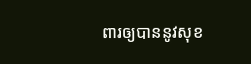ពារឲ្យបាននូវសុខ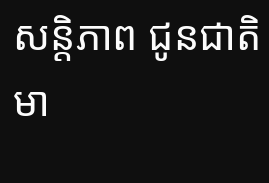សន្តិភាព ជូនជាតិមា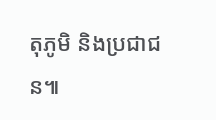តុភូមិ និងប្រជាជន៕